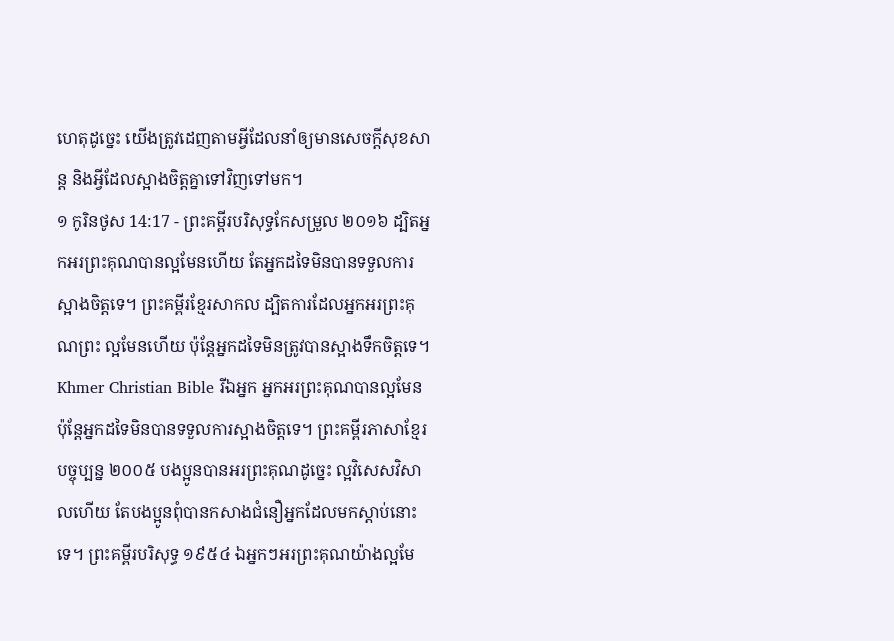ហេតុដូច្នេះ យើងត្រូវដេញតាមអ្វីដែលនាំឲ្យមានសេចក្ដីសុខសាន្ត និងអ្វីដែលស្អាងចិត្តគ្នាទៅវិញទៅមក។
១ កូរិនថូស 14:17 - ព្រះគម្ពីរបរិសុទ្ធកែសម្រួល ២០១៦ ដ្បិតអ្នកអរព្រះគុណបានល្អមែនហើយ តែអ្នកដទៃមិនបានទទួលការស្អាងចិត្តទេ។ ព្រះគម្ពីរខ្មែរសាកល ដ្បិតការដែលអ្នកអរព្រះគុណព្រះ ល្អមែនហើយ ប៉ុន្តែអ្នកដទៃមិនត្រូវបានស្អាងទឹកចិត្តទេ។ Khmer Christian Bible រីឯអ្នក អ្នកអរព្រះគុណបានល្អមែន ប៉ុន្ដែអ្នកដទៃមិនបានទទួលការស្អាងចិត្តទេ។ ព្រះគម្ពីរភាសាខ្មែរបច្ចុប្បន្ន ២០០៥ បងប្អូនបានអរព្រះគុណដូច្នេះ ល្អវិសេសវិសាលហើយ តែបងប្អូនពុំបានកសាងជំនឿអ្នកដែលមកស្ដាប់នោះទេ។ ព្រះគម្ពីរបរិសុទ្ធ ១៩៥៤ ឯអ្នកៗអរព្រះគុណយ៉ាងល្អមែ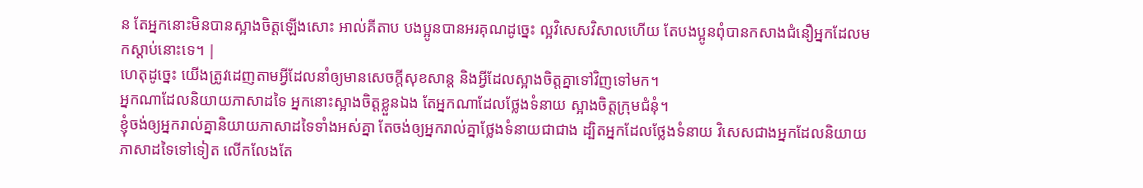ន តែអ្នកនោះមិនបានស្អាងចិត្តឡើងសោះ អាល់គីតាប បងប្អូនបានអរគុណដូច្នេះ ល្អវិសេសវិសាលហើយ តែបងប្អូនពុំបានកសាងជំនឿអ្នកដែលមកស្ដាប់នោះទេ។ |
ហេតុដូច្នេះ យើងត្រូវដេញតាមអ្វីដែលនាំឲ្យមានសេចក្ដីសុខសាន្ត និងអ្វីដែលស្អាងចិត្តគ្នាទៅវិញទៅមក។
អ្នកណាដែលនិយាយភាសាដទៃ អ្នកនោះស្អាងចិត្តខ្លួនឯង តែអ្នកណាដែលថ្លែងទំនាយ ស្អាងចិត្តក្រុមជំនុំ។
ខ្ញុំចង់ឲ្យអ្នករាល់គ្នានិយាយភាសាដទៃទាំងអស់គ្នា តែចង់ឲ្យអ្នករាល់គ្នាថ្លែងទំនាយជាជាង ដ្បិតអ្នកដែលថ្លែងទំនាយ វិសេសជាងអ្នកដែលនិយាយភាសាដទៃទៅទៀត លើកលែងតែ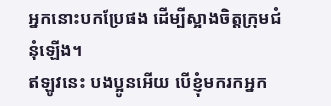អ្នកនោះបកប្រែផង ដើម្បីស្អាងចិត្តក្រុមជំនុំឡើង។
ឥឡូវនេះ បងប្អូនអើយ បើខ្ញុំមករកអ្នក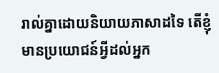រាល់គ្នាដោយនិយាយភាសាដទៃ តើខ្ញុំមានប្រយោជន៍អ្វីដល់អ្នក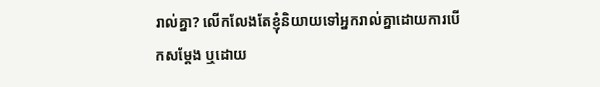រាល់គ្នា? លើកលែងតែខ្ញុំនិយាយទៅអ្នករាល់គ្នាដោយការបើកសម្ដែង ឬដោយ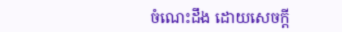ចំណេះដឹង ដោយសេចក្តី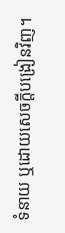ទំនាយ ឬដោយសេចក្តីបង្រៀនវិញ។